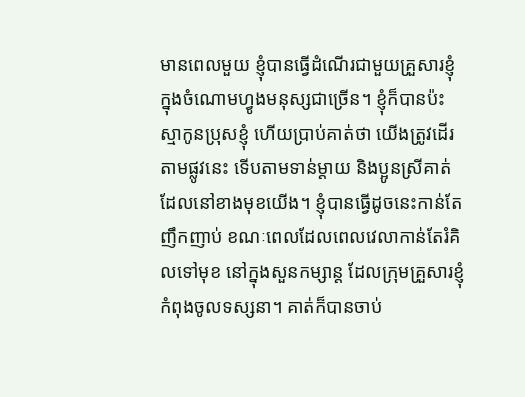មានពេលមួយ ខ្ញុំបានធ្វើដំណើរជាមួយគ្រួសារខ្ញុំ ក្នុងចំណោមហ្វូងមនុស្សជាច្រើន។ ខ្ញុំក៏បានប៉ះស្មាកូនប្រុសខ្ញុំ ហើយប្រាប់គាត់ថា យើងត្រូវដើរតាមផ្លូវនេះ ទើបតាមទាន់ម្តាយ និងប្អូនស្រីគាត់ ដែលនៅខាងមុខយើង។ ខ្ញុំបានធ្វើដូចនេះកាន់តែញឹកញាប់ ខណៈពេលដែលពេលវេលាកាន់តែរំគិលទៅមុខ នៅក្នុងសួនកម្សាន្ត ដែលក្រុមគ្រួសារខ្ញុំកំពុងចូលទស្សនា។ គាត់ក៏បានចាប់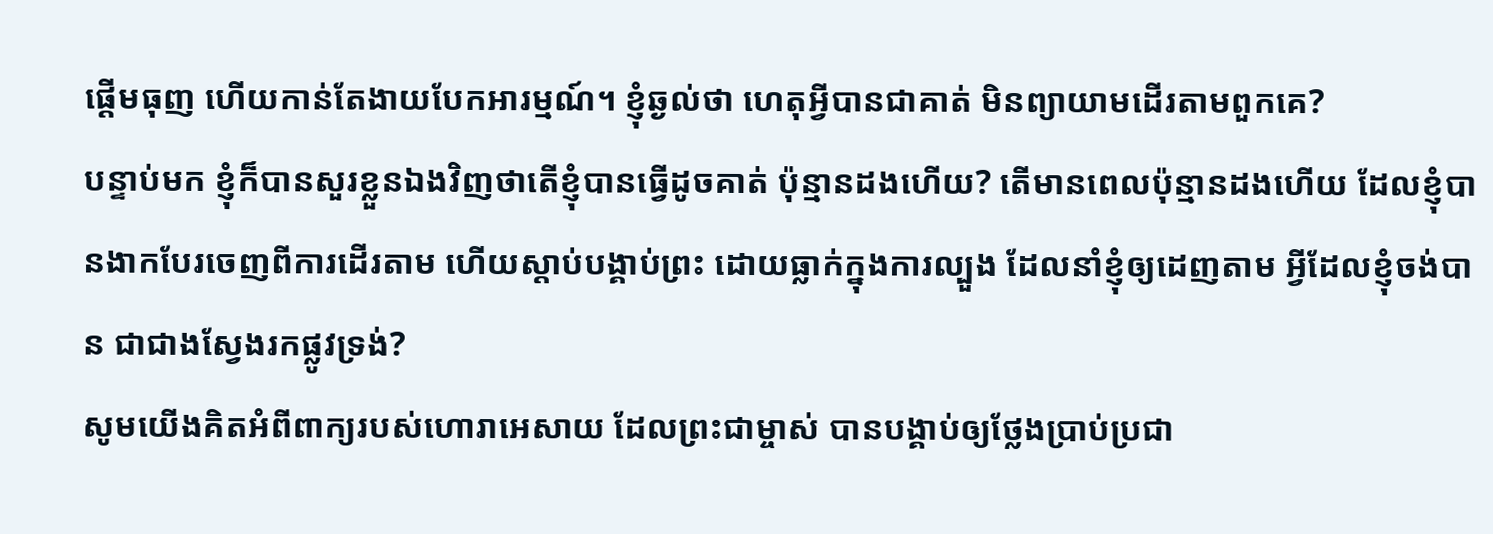ផ្ដើមធុញ ហើយកាន់តែងាយបែកអារម្មណ៍។ ខ្ញុំឆ្ងល់ថា ហេតុអ្វីបានជាគាត់ មិនព្យាយាមដើរតាមពួកគេ?
បន្ទាប់មក ខ្ញុំក៏បានសួរខ្លួនឯងវិញថាតើខ្ញុំបានធ្វើដូចគាត់ ប៉ុន្មានដងហើយ? តើមានពេលប៉ុន្មានដងហើយ ដែលខ្ញុំបានងាកបែរចេញពីការដើរតាម ហើយស្ដាប់បង្គាប់ព្រះ ដោយធ្លាក់ក្នុងការល្បួង ដែលនាំខ្ញុំឲ្យដេញតាម អ្វីដែលខ្ញុំចង់បាន ជាជាងស្វែងរកផ្លូវទ្រង់?
សូមយើងគិតអំពីពាក្យរបស់ហោរាអេសាយ ដែលព្រះជាម្ចាស់ បានបង្គាប់ឲ្យថ្លែងប្រាប់ប្រជា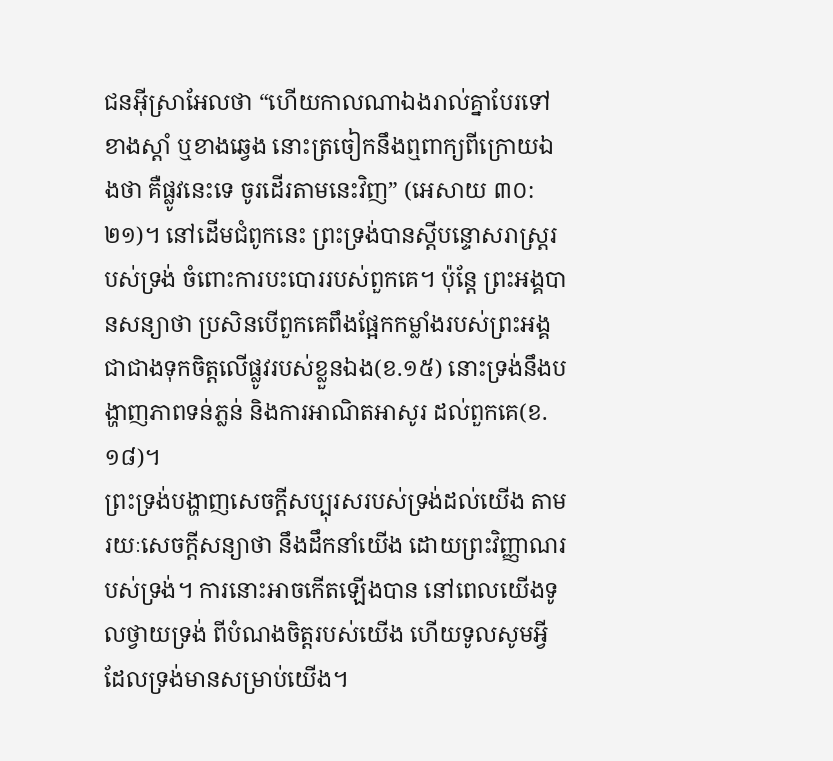ជនអ៊ីស្រាអែលថា “ហើយកាលណាឯងរាល់គ្នាបែរទៅខាងស្តាំ ឬខាងឆ្វេង នោះត្រចៀកនឹងឮពាក្យពីក្រោយឯងថា គឺផ្លូវនេះទេ ចូរដើរតាមនេះវិញ” (អេសាយ ៣០:២១)។ នៅដើមជំពូកនេះ ព្រះទ្រង់បានស្ដីបន្ទោសរាស្ដ្ររបស់ទ្រង់ ចំពោះការបះបោររបស់ពួកគេ។ ប៉ុន្តែ ព្រះអង្គបានសន្យាថា ប្រសិនបើពួកគេពឹងផ្អែកកម្លាំងរបស់ព្រះអង្គ ជាជាងទុកចិត្តលើផ្លូវរបស់ខ្លួនឯង(ខ.១៥) នោះទ្រង់នឹងបង្ហាញភាពទន់ភ្លន់ និងការអាណិតអាសូរ ដល់ពួកគេ(ខ.១៨)។
ព្រះទ្រង់បង្ហាញសេចក្ដីសប្បុរសរបស់ទ្រង់ដល់យើង តាមរយៈសេចក្តីសន្យាថា នឹងដឹកនាំយើង ដោយព្រះវិញ្ញាណរបស់ទ្រង់។ ការនោះអាចកើតឡើងបាន នៅពេលយើងទូលថ្វាយទ្រង់ ពីបំណងចិត្តរបស់យើង ហើយទូលសូមអ្វី ដែលទ្រង់មានសម្រាប់យើង។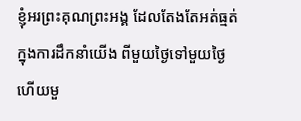ខ្ញុំអរព្រះគុណព្រះអង្គ ដែលតែងតែអត់ធ្មត់ ក្នុងការដឹកនាំយើង ពីមួយថ្ងៃទៅមួយថ្ងៃ ហើយមួ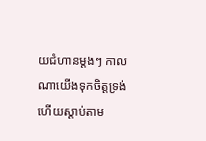យជំហានម្ដងៗ កាលណាយើងទុកចិត្ដទ្រង់ ហើយស្ដាប់តាម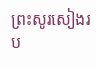ព្រះសូរសៀងរប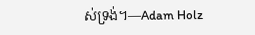ស់ទ្រង់។—Adam Holz